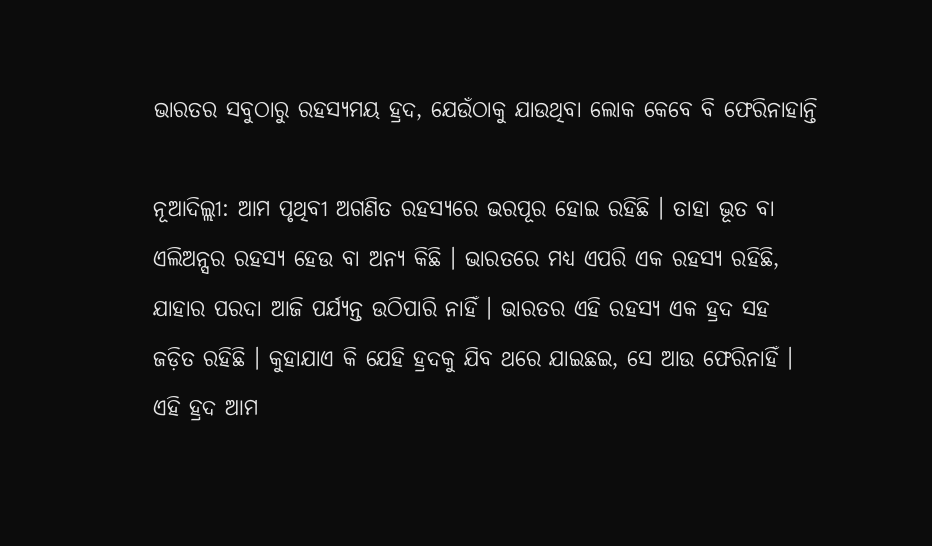ଭାରତର ସବୁଠାରୁ ରହସ୍ୟମୟ ହ୍ରଦ, ଯେଉଁଠାକୁ ଯାଉଥିବା ଲୋକ କେବେ ବି ଫେରିନାହାନ୍ତି

ନୂଆଦିଲ୍ଲୀ: ଆମ ପୃଥିବୀ ଅଗଣିତ ରହସ୍ୟରେ ଭରପୂର ହୋଇ ରହିଛି । ତାହା ଭୂତ ବା ଏଲିଅନ୍ସର ରହସ୍ୟ ହେଉ ବା ଅନ୍ୟ କିଛି । ଭାରତରେ ମଧ୍ୟ ଏପରି ଏକ ରହସ୍ୟ ରହିଛି, ଯାହାର ପରଦା ଆଜି ପର୍ଯ୍ୟନ୍ତ ଉଠିପାରି ନାହିଁ । ଭାରତର ଏହି ରହସ୍ୟ ଏକ ହ୍ରଦ ସହ ଜଡ଼ିତ ରହିଛି । କୁହାଯାଏ କି ଯେହି ହ୍ରଦକୁ ଯିବ ଥରେ ଯାଇଛଇ, ସେ ଆଉ ଫେରିନାହିଁ । ଏହି ହ୍ରଦ ଆମ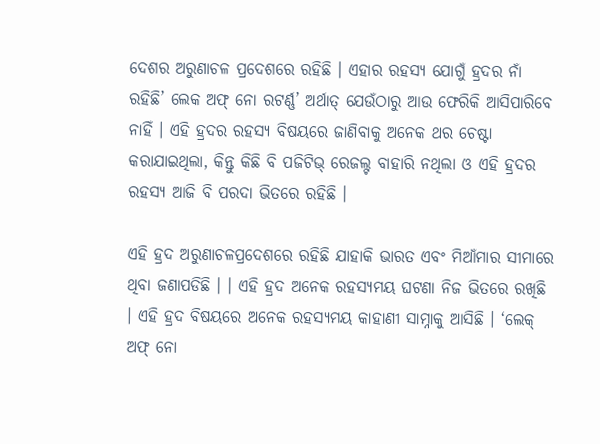ଦେଶର ଅରୁଣାଚଳ ପ୍ରଦେଶରେ ରହିଛି । ଏହାର ରହସ୍ୟ ଯୋଗୁଁ ହ୍ରଦର ନାଁ ରହିଛି’ ଲେକ ଅଫ୍ ନୋ ରଟର୍ଣ୍ଣ’ ଅର୍ଥାତ୍ ଯେଉଁଠାରୁ ଆଉ ଫେରିକି ଆସିପାରିବେ ନାହିଁ । ଏହି ହ୍ରଦର ରହସ୍ୟ ବିଷୟରେ ଜାଣିବାକୁ ଅନେକ ଥର ଚେଷ୍ଟା କରାଯାଇଥିଲା, କିନ୍ତୁ କିଛି ବି ପଜିଟିଭ୍ ରେଜଲ୍ଟ ବାହାରି ନଥିଲା ଓ ଏହି ହ୍ରଦର ରହସ୍ୟ ଆଜି ବି ପରଦା ଭିତରେ ରହିଛି ।

ଏହି ହ୍ରଦ ଅରୁଣାଚଳପ୍ରଦେଶରେ ରହିଛି ଯାହାକି ଭାରତ ଏବଂ ମିଆଁମାର ସୀମାରେ ଥିବା ଜଣାପଡିଛି । । ଏହି ହ୍ରଦ ଅନେକ ରହସ୍ୟମୟ ଘଟଣା ନିଜ ଭିତରେ ରଖିଛି । ଏହି ହ୍ରଦ ବିଷୟରେ ଅନେକ ରହସ୍ୟମୟ କାହାଣୀ ସାମ୍ନାକୁ ଆସିଛି । ‘ଲେକ୍ ଅଫ୍ ନୋ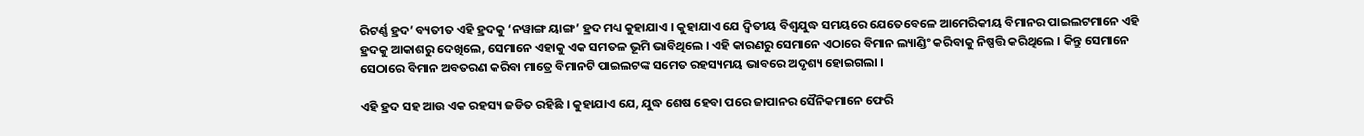ରିଟର୍ଣ୍ଣ ହ୍ରଦ’ ବ୍ୟତୀତ ଏହି ହ୍ରଦକୁ ‘ନୱାଙ୍ଗ ୟାଙ୍ଗ’ ହ୍ରଦ ମଧ୍ୟ କୁହାଯାଏ । କୁହାଯାଏ ଯେ ଦ୍ୱିତୀୟ ବିଶ୍ୱଯୁଦ୍ଧ ସମୟରେ ଯେତେବେଳେ ଆମେରିକୀୟ ବିମାନର ପାଇଲଟମାନେ ଏହି ହ୍ରଦକୁ ଆକାଶରୁ ଦେଖିଲେ, ସେମାନେ ଏହାକୁ ଏକ ସମତଳ ଭୂମି ଭାବିଥିଲେ । ଏହି କାରଣରୁ ସେମାନେ ଏଠାରେ ବିମାନ ଲ୍ୟାଣ୍ଡିଂ କରିବାକୁ ନିଷ୍ପତ୍ତି କରିଥିଲେ । କିନ୍ତୁ ସେମାନେ ସେଠାରେ ବିମାନ ଅବତରଣ କରିବା ମାତ୍ରେ ବିମାନଟି ପାଇଲଟଙ୍କ ସମେତ ରହସ୍ୟମୟ ଭାବରେ ଅଦୃଶ୍ୟ ହୋଇଗଲା ।

ଏହି ହ୍ରଦ ସହ ଆଉ ଏକ ରହସ୍ୟ ଜଡିତ ରହିଛି । କୁହାଯାଏ ଯେ, ଯୁଦ୍ଧ ଶେଷ ହେବା ପରେ ଜାପାନର ସୈନିକମାନେ ଫେରି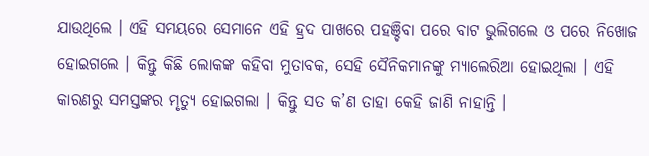ଯାଉଥିଲେ । ଏହି ସମୟରେ ସେମାନେ ଏହି ହ୍ରଦ ପାଖରେ ପହଞ୍ଚିବା ପରେ ବାଟ ଭୁଲିଗଲେ ଓ ପରେ ନିଖୋଜ ହୋଇଗଲେ । କିନ୍ତୁ କିଛି ଲୋକଙ୍କ କହିବା ମୁତାବକ, ସେହି ସୈନିକମାନଙ୍କୁ ମ୍ୟାଲେରିଆ ହୋଇଥିଲା । ଏହି କାରଣରୁ ସମସ୍ତଙ୍କର ମୃତ୍ୟୁ ହୋଇଗଲା । କିନ୍ତୁ ସତ କ’ଣ ତାହା କେହି ଜାଣି ନାହାନ୍ତି ।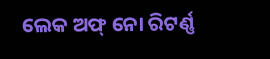ଲେକ ଅଫ୍ ନୋ ରିଟର୍ଣ୍ଣ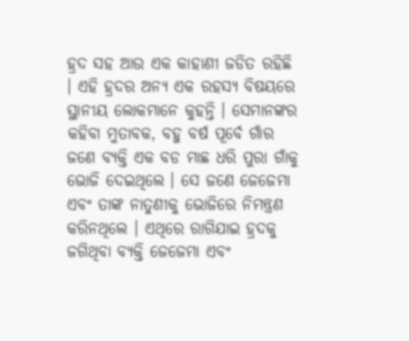ହ୍ରଦ ସହ ଆଉ ଏକ କାହାଣୀ ଜଡିତ ରହିଛି । ଏହି ହ୍ରଦର ଅନ୍ୟ ଏକ ରହସ୍ୟ ବିଷୟରେ ସ୍ଥାନୀୟ ଲୋକମାନେ କୁହନ୍ତି । ସେମାନଙ୍କର କହିବା ମୁତାବକ, ବହୁ ବର୍ଷ ପୂର୍ବେ ଗାଁର ଜଣେ ବ୍ୟକ୍ତି ଏକ ବଡ ମାଛ ଧରି ପୁରା ଗାଁକୁ ଭୋଜି ଦେଇଥିଲେ । ସେ ଜଣେ ଜେଜେମା ଏବଂ ତାଙ୍କ ନାତୁଣୀକୁ ଭୋଜିରେ ନିମନ୍ତ୍ରଣ କରିନଥିଲେ । ଏଥିରେ ରାଗିଯାଇ ହ୍ରଦକୁ ଜଗିଥିବା ବ୍ୟକ୍ତି ଜେଜେମା ଏବଂ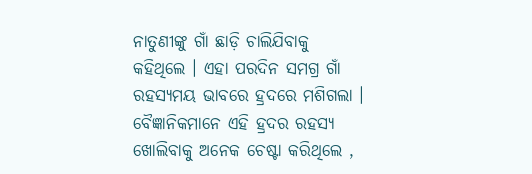ନାତୁଣୀଙ୍କୁ ଗାଁ ଛାଡ଼ି ଚାଲିଯିବାକୁ କହିଥିଲେ । ଏହା ପରଦିନ ସମଗ୍ର ଗାଁ ରହସ୍ୟମୟ ଭାବରେ ହ୍ରଦରେ ମଶିଗଲା । ବୈଜ୍ଞାନିକମାନେ ଏହି ହ୍ରଦର ରହସ୍ୟ ଖୋଲିବାକୁ ଅନେକ ଚେଷ୍ଟା କରିଥିଲେ ,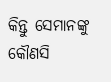କିନ୍ତୁ ସେମାନଙ୍କୁ କୌଣସି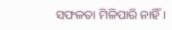ସଫଳତା ମିଳିପାରି ନାହିଁ ।